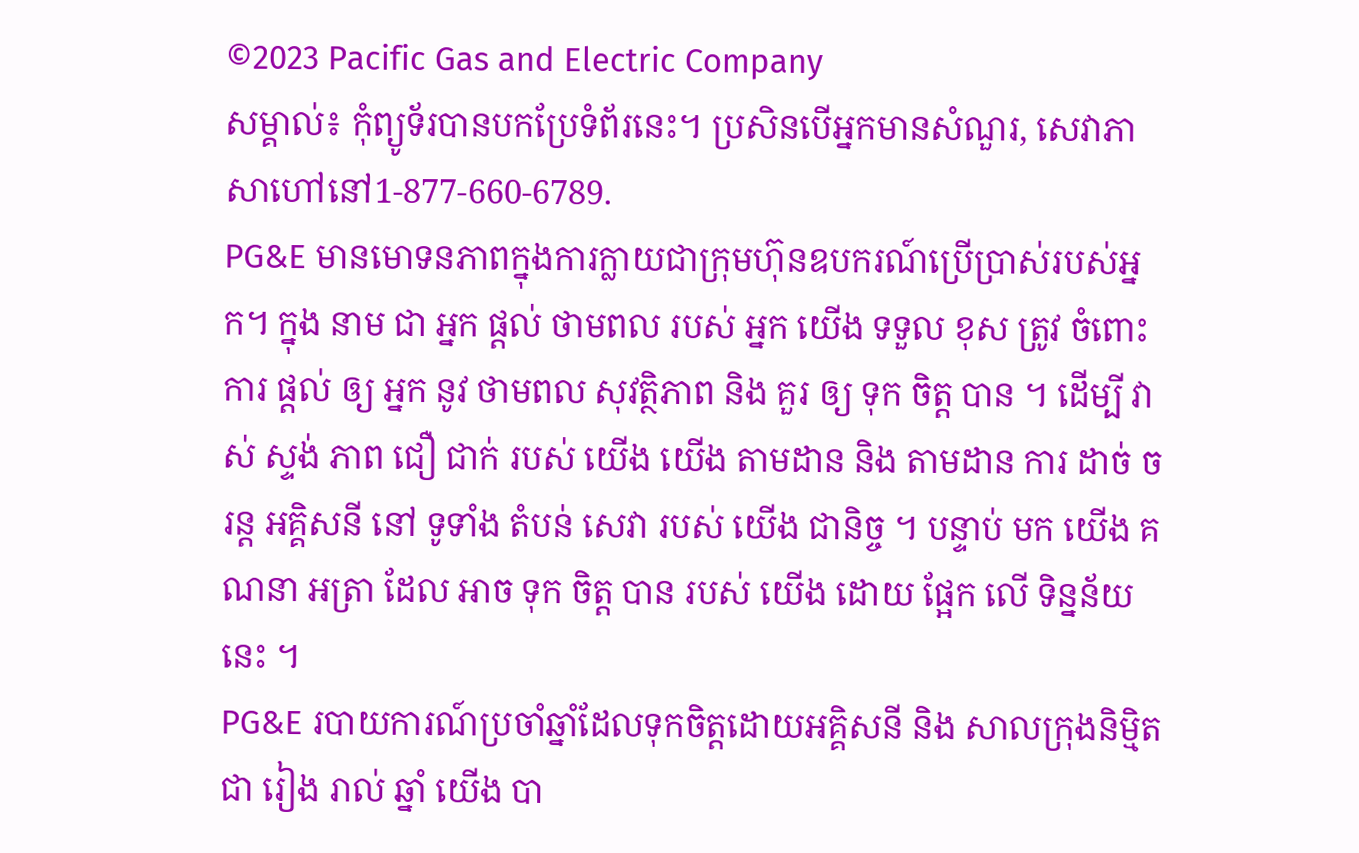©2023 Pacific Gas and Electric Company
សម្គាល់៖ កុំព្យូទ័របានបកប្រែទំព័រនេះ។ ប្រសិនបើអ្នកមានសំណួរ, សេវាភាសាហៅនៅ1-877-660-6789.
PG&E មានមោទនភាពក្នុងការក្លាយជាក្រុមហ៊ុនឧបករណ៍ប្រើប្រាស់របស់អ្នក។ ក្នុង នាម ជា អ្នក ផ្តល់ ថាមពល របស់ អ្នក យើង ទទួល ខុស ត្រូវ ចំពោះ ការ ផ្តល់ ឲ្យ អ្នក នូវ ថាមពល សុវត្ថិភាព និង គួរ ឲ្យ ទុក ចិត្ត បាន ។ ដើម្បី វាស់ ស្ទង់ ភាព ជឿ ជាក់ របស់ យើង យើង តាមដាន និង តាមដាន ការ ដាច់ ចរន្ត អគ្គិសនី នៅ ទូទាំង តំបន់ សេវា របស់ យើង ជានិច្ច ។ បន្ទាប់ មក យើង គណនា អត្រា ដែល អាច ទុក ចិត្ត បាន របស់ យើង ដោយ ផ្អែក លើ ទិន្នន័យ នេះ ។
PG&E របាយការណ៍ប្រចាំឆ្នាំដែលទុកចិត្តដោយអគ្គិសនី និង សាលក្រុងនិម្មិត
ជា រៀង រាល់ ឆ្នាំ យើង បា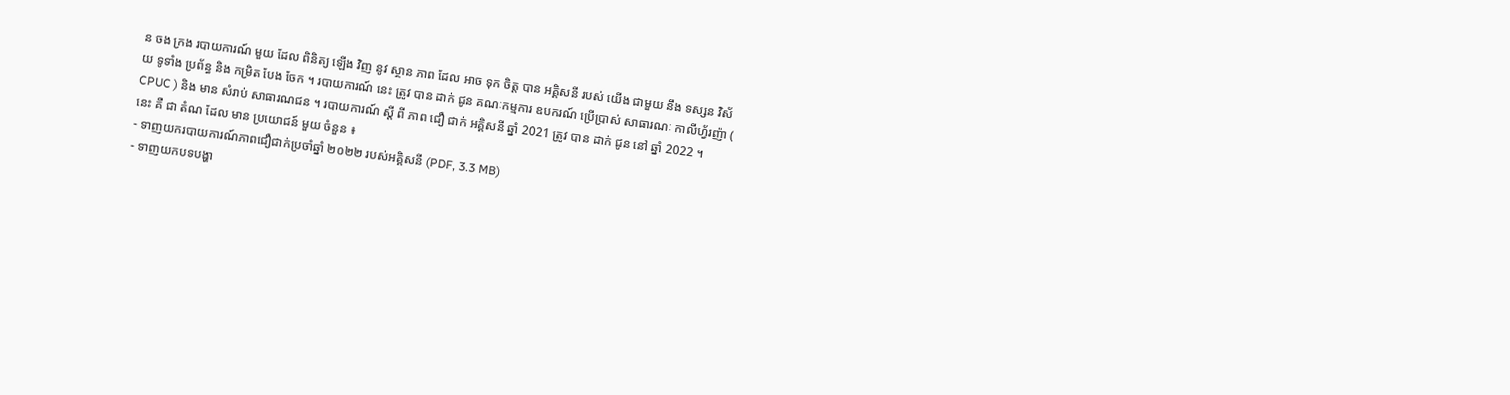ន ចង ក្រង របាយការណ៍ មួយ ដែល ពិនិត្យ ឡើង វិញ នូវ ស្ថាន ភាព ដែល អាច ទុក ចិត្ត បាន អគ្គិសនី របស់ យើង ជាមួយ នឹង ទស្សន វិស័យ ទូទាំង ប្រព័ន្ធ និង កម្រិត បែង ចែក ។ របាយការណ៍ នេះ ត្រូវ បាន ដាក់ ជូន គណៈកម្មការ ឧបករណ៍ ប្រើប្រាស់ សាធារណៈ កាលីហ្វ័រញ៉ា ( CPUC ) និង មាន សំរាប់ សាធារណជន ។ របាយការណ៍ ស្តី ពី ភាព ជឿ ជាក់ អគ្គិសនី ឆ្នាំ 2021 ត្រូវ បាន ដាក់ ជូន នៅ ឆ្នាំ 2022 ។
នេះ គឺ ជា តំណ ដែល មាន ប្រយោជន៍ មួយ ចំនួន ៖
- ទាញយករបាយការណ៍ភាពជឿជាក់ប្រចាំឆ្នាំ ២០២២ របស់អគ្គិសនី (PDF, 3.3 MB)
- ទាញយកបទបង្ហា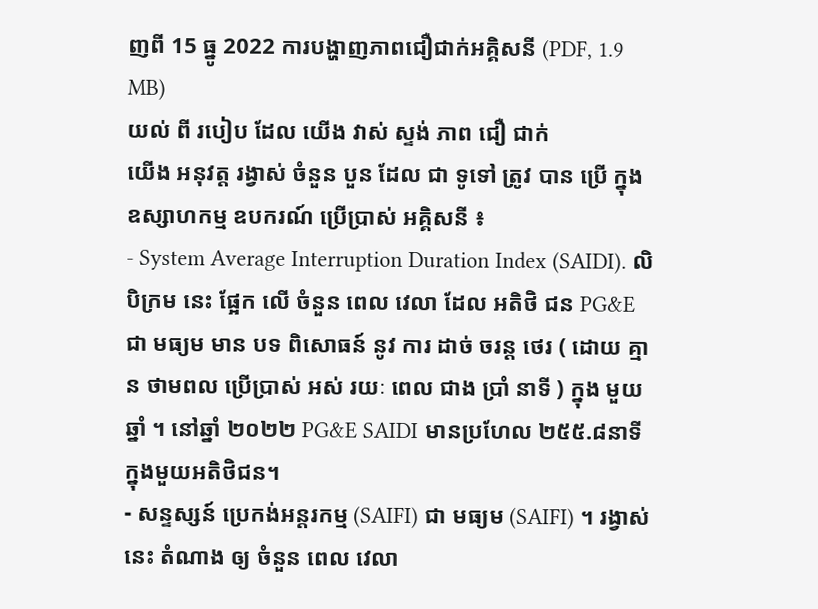ញពី 15 ធ្នូ 2022 ការបង្ហាញភាពជឿជាក់អគ្គិសនី (PDF, 1.9 MB)
យល់ ពី របៀប ដែល យើង វាស់ ស្ទង់ ភាព ជឿ ជាក់
យើង អនុវត្ត រង្វាស់ ចំនួន បួន ដែល ជា ទូទៅ ត្រូវ បាន ប្រើ ក្នុង ឧស្សាហកម្ម ឧបករណ៍ ប្រើប្រាស់ អគ្គិសនី ៖
- System Average Interruption Duration Index (SAIDI). លិបិក្រម នេះ ផ្អែក លើ ចំនួន ពេល វេលា ដែល អតិថិ ជន PG&E ជា មធ្យម មាន បទ ពិសោធន៍ នូវ ការ ដាច់ ចរន្ត ថេរ ( ដោយ គ្មាន ថាមពល ប្រើប្រាស់ អស់ រយៈ ពេល ជាង ប្រាំ នាទី ) ក្នុង មួយ ឆ្នាំ ។ នៅឆ្នាំ ២០២២ PG&E SAIDI មានប្រហែល ២៥៥.៨នាទីក្នុងមួយអតិថិជន។
- សន្ទស្សន៍ ប្រេកង់អន្តរកម្ម (SAIFI) ជា មធ្យម (SAIFI) ។ រង្វាស់ នេះ តំណាង ឲ្យ ចំនួន ពេល វេលា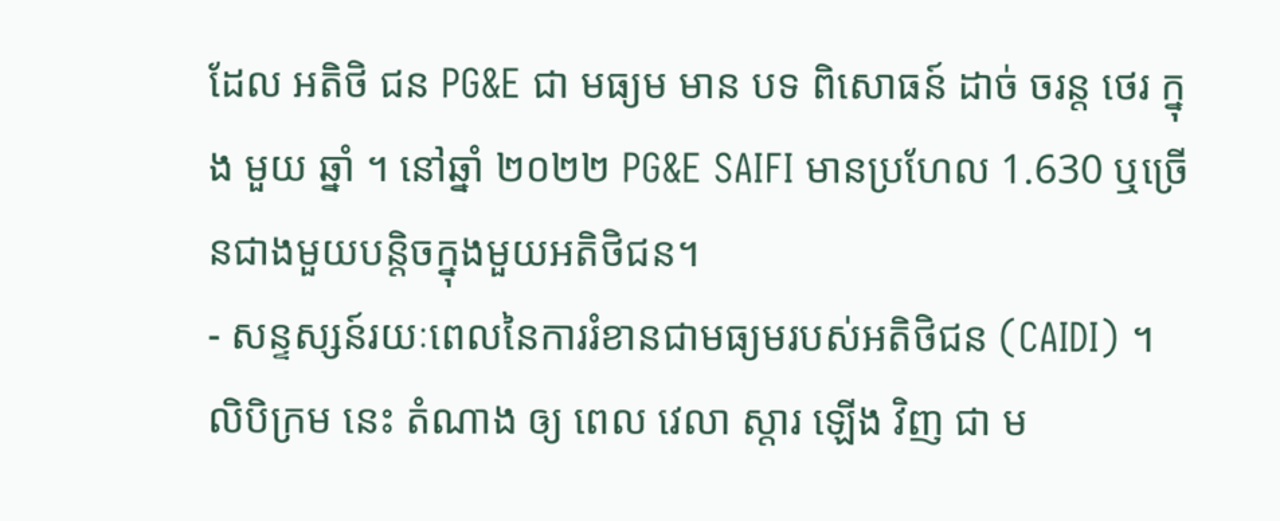ដែល អតិថិ ជន PG&E ជា មធ្យម មាន បទ ពិសោធន៍ ដាច់ ចរន្ត ថេរ ក្នុង មួយ ឆ្នាំ ។ នៅឆ្នាំ ២០២២ PG&E SAIFI មានប្រហែល 1.630 ឬច្រើនជាងមួយបន្តិចក្នុងមួយអតិថិជន។
- សន្ទស្សន៍រយៈពេលនៃការរំខានជាមធ្យមរបស់អតិថិជន (CAIDI) ។ លិបិក្រម នេះ តំណាង ឲ្យ ពេល វេលា ស្តារ ឡើង វិញ ជា ម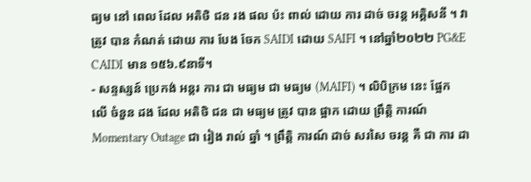ធ្យម នៅ ពេល ដែល អតិថិ ជន រង ផល ប៉ះ ពាល់ ដោយ ការ ដាច់ ចរន្ត អគ្គិសនី ។ វា ត្រូវ បាន កំណត់ ដោយ ការ បែង ចែក SAIDI ដោយ SAIFI ។ នៅឆ្នាំ២០២២ PG&E CAIDI មាន ១៥៦.៩នាទី។
- សន្ទស្សន៍ ប្រេកង់ អន្តរ ការ ជា មធ្យម ជា មធ្យម (MAIFI) ។ លិបិក្រម នេះ ផ្អែក លើ ចំនួន ដង ដែល អតិថិ ជន ជា មធ្យម ត្រូវ បាន ផ្អាក ដោយ ព្រឹត្តិ ការណ៍ Momentary Outage ជា រៀង រាល់ ឆ្នាំ ។ ព្រឹត្តិ ការណ៍ ដាច់ សរសៃ ចរន្ត គឺ ជា ការ ដា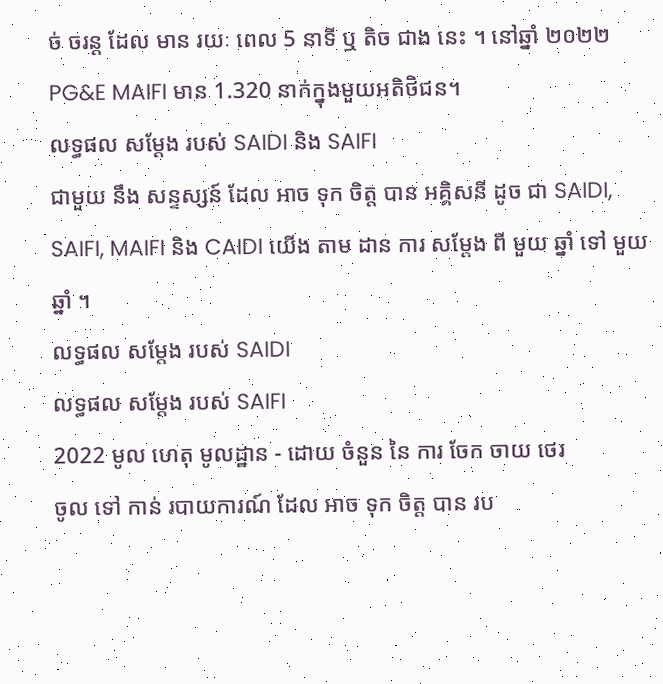ច់ ចរន្ត ដែល មាន រយៈ ពេល 5 នាទី ឬ តិច ជាង នេះ ។ នៅឆ្នាំ ២០២២ PG&E MAIFI មាន 1.320 នាក់ក្នុងមួយអតិថិជន។
លទ្ធផល សម្តែង របស់ SAIDI និង SAIFI
ជាមួយ នឹង សន្ទស្សន៍ ដែល អាច ទុក ចិត្ត បាន អគ្គិសនី ដូច ជា SAIDI, SAIFI, MAIFI និង CAIDI យើង តាម ដាន ការ សម្តែង ពី មួយ ឆ្នាំ ទៅ មួយ ឆ្នាំ ។
លទ្ធផល សម្តែង របស់ SAIDI
លទ្ធផល សម្តែង របស់ SAIFI
2022 មូល ហេតុ មូលដ្ឋាន - ដោយ ចំនួន នៃ ការ ចែក ចាយ ថេរ
ចូល ទៅ កាន់ របាយការណ៍ ដែល អាច ទុក ចិត្ត បាន រប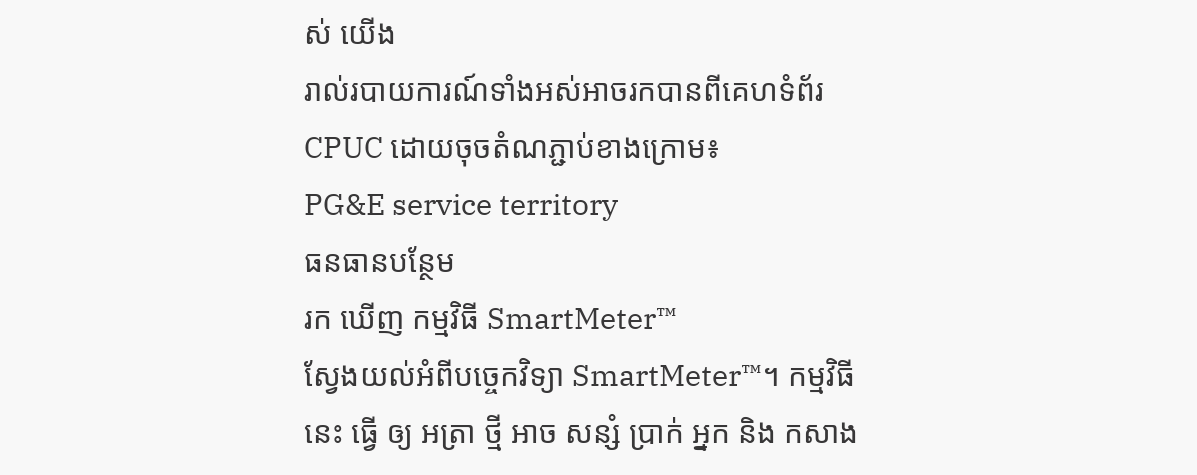ស់ យើង
រាល់របាយការណ៍ទាំងអស់អាចរកបានពីគេហទំព័រ CPUC ដោយចុចតំណភ្ជាប់ខាងក្រោម៖
PG&E service territory
ធនធានបន្ថែម
រក ឃើញ កម្មវិធី SmartMeter™
ស្វែងយល់អំពីបច្ចេកវិទ្យា SmartMeter™។ កម្មវិធី នេះ ធ្វើ ឲ្យ អត្រា ថ្មី អាច សន្សំ ប្រាក់ អ្នក និង កសាង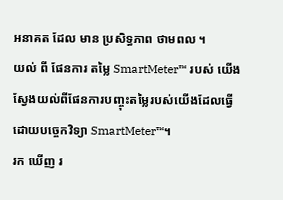អនាគត ដែល មាន ប្រសិទ្ធភាព ថាមពល ។
យល់ ពី ផែនការ តម្លៃ SmartMeter™ របស់ យើង
ស្វែងយល់ពីផែនការបញ្ចុះតម្លៃរបស់យើងដែលធ្វើដោយបច្ចេកវិទ្យា SmartMeter™។
រក ឃើញ រ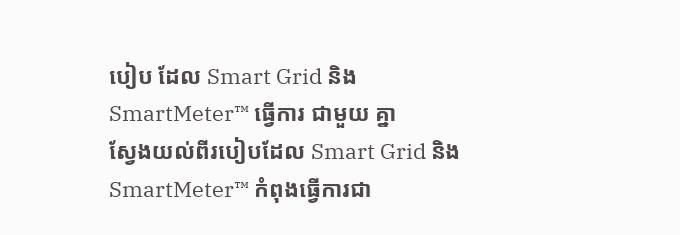បៀប ដែល Smart Grid និង SmartMeter™ ធ្វើការ ជាមួយ គ្នា
ស្វែងយល់ពីរបៀបដែល Smart Grid និង SmartMeter™ កំពុងធ្វើការជា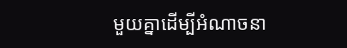មួយគ្នាដើម្បីអំណាចនា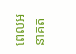ពេលអនាគត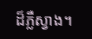ដ៏ភ្លឺស្វាង។